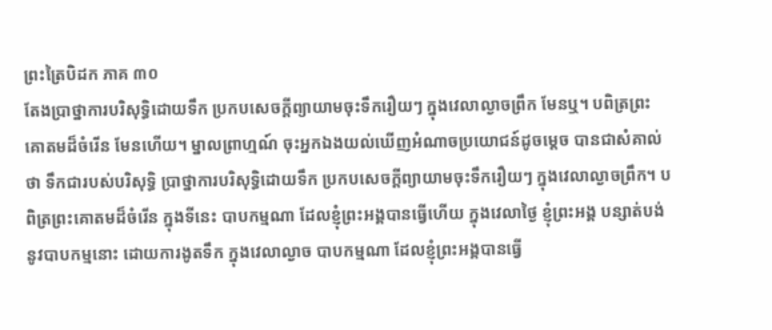ព្រះត្រៃបិដក ភាគ ៣០
តែងប្រាថ្នាការបរិសុទ្ធិដោយទឹក ប្រកបសេចក្តីព្យាយាមចុះទឹករឿយៗ ក្នុងវេលាល្ងាចព្រឹក មែនឬ។ បពិត្រព្រះគោតមដ៏ចំរើន មែនហើយ។ ម្នាលព្រាហ្មណ៍ ចុះអ្នកឯងយល់ឃើញអំណាចប្រយោជន៍ដូចម្តេច បានជាសំគាល់ថា ទឹកជារបស់បរិសុទ្ធិ ប្រាថ្នាការបរិសុទ្ធិដោយទឹក ប្រកបសេចក្តីព្យាយាមចុះទឹករឿយៗ ក្នុងវេលាល្ងាចព្រឹក។ បពិត្រព្រះគោតមដ៏ចំរើន ក្នុងទីនេះ បាបកម្មណា ដែលខ្ញុំព្រះអង្គបានធ្វើហើយ ក្នុងវេលាថ្ងៃ ខ្ញុំព្រះអង្គ បន្សាត់បង់នូវបាបកម្មនោះ ដោយការងូតទឹក ក្នុងវេលាល្ងាច បាបកម្មណា ដែលខ្ញុំព្រះអង្គបានធ្វើ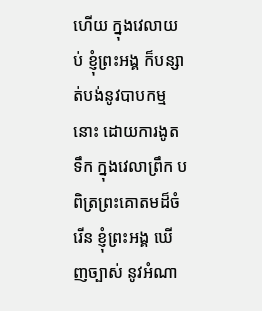ហើយ ក្នុងវេលាយប់ ខ្ញុំព្រះអង្គ ក៏បន្សាត់បង់នូវបាបកម្មនោះ ដោយការងូតទឹក ក្នុងវេលាព្រឹក បពិត្រព្រះគោតមដ៏ចំរើន ខ្ញុំព្រះអង្គ ឃើញច្បាស់ នូវអំណា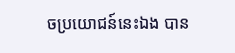ចប្រយោជន៍នេះឯង បាន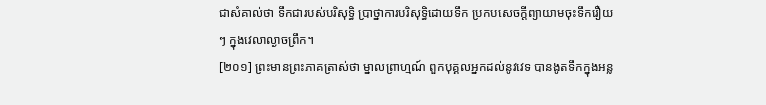ជាសំគាល់ថា ទឹកជារបស់បរិសុទ្ធិ ប្រាថ្នាការបរិសុទ្ធិដោយទឹក ប្រកបសេចក្តីព្យាយាមចុះទឹករឿយៗ ក្នុងវេលាល្ងាចព្រឹក។
[២០១] ព្រះមានព្រះភាគត្រាស់ថា ម្នាលព្រាហ្មណ៍ ពួកបុគ្គលអ្នកដល់នូវវេទ បានងូតទឹកក្នុងអន្ល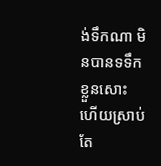ង់ទឹកណា មិនបានទទឹកខ្លួនសោះ ហើយស្រាប់តែ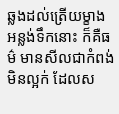ឆ្លងដល់ត្រើយម្ខាង អន្លង់ទឹកនោះ ក៏គឺធម៌ មានសីលជាកំពង់ មិនល្អក់ ដែលស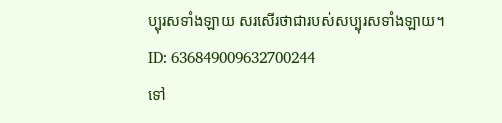ប្បុរសទាំងឡាយ សរសើរថាជារបស់សប្បុរសទាំងឡាយ។
ID: 636849009632700244
ទៅ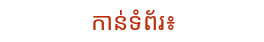កាន់ទំព័រ៖